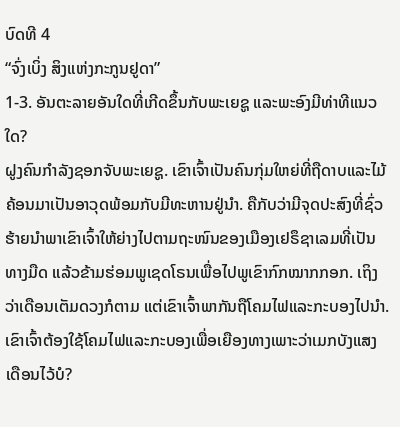ບົດທີ 4
“ຈົ່ງເບິ່ງ ສິງແຫ່ງກະກູນຢູດາ”
1-3. ອັນຕະລາຍອັນໃດທີ່ເກີດຂຶ້ນກັບພະເຍຊູ ແລະພະອົງມີທ່າທີແນວໃດ?
ຝູງຄົນກຳລັງຊອກຈັບພະເຍຊູ. ເຂົາເຈົ້າເປັນຄົນກຸ່ມໃຫຍ່ທີ່ຖືດາບແລະໄມ້ຄ້ອນມາເປັນອາວຸດພ້ອມກັບມີທະຫານຢູ່ນຳ. ຄືກັບວ່າມີຈຸດປະສົງທີ່ຊົ່ວຮ້າຍນຳພາເຂົາເຈົ້າໃຫ້ຍ່າງໄປຕາມຖະໜົນຂອງເມືອງເຢຣຶຊາເລມທີ່ເປັນທາງມືດ ແລ້ວຂ້າມຮ່ອມພູເຊດໂຣນເພື່ອໄປພູເຂົາກົກໝາກກອກ. ເຖິງວ່າເດືອນເຕັມດວງກໍຕາມ ແຕ່ເຂົາເຈົ້າພາກັນຖືໂຄມໄຟແລະກະບອງໄປນຳ. ເຂົາເຈົ້າຕ້ອງໃຊ້ໂຄມໄຟແລະກະບອງເພື່ອເຍືອງທາງເພາະວ່າເມກບັງແສງເດືອນໄວ້ບໍ?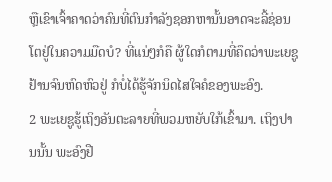ຫຼືເຂົາເຈົ້າຄາດວ່າຄົນທີ່ຕົນກຳລັງຊອກຫານັ້ນອາດຈະລີ້ຊ່ອນໂຕຢູ່ໃນຄວາມມືດບໍ? ທີ່ແນ່ໆກໍຄື ຜູ້ໃດກໍຕາມທີ່ຄຶດວ່າພະເຍຊູຢ້ານຈົນຫົດຫົວຢູ່ ກໍບໍ່ໄດ້ຮູ້ຈັກນິດໄສໃຈຄໍຂອງພະອົງ.
2 ພະເຍຊູຮູ້ເຖິງອັນຕະລາຍທີ່ພວມຫຍັບໃກ້ເຂົ້າມາ. ເຖິງປານນັ້ນ ພະອົງຢື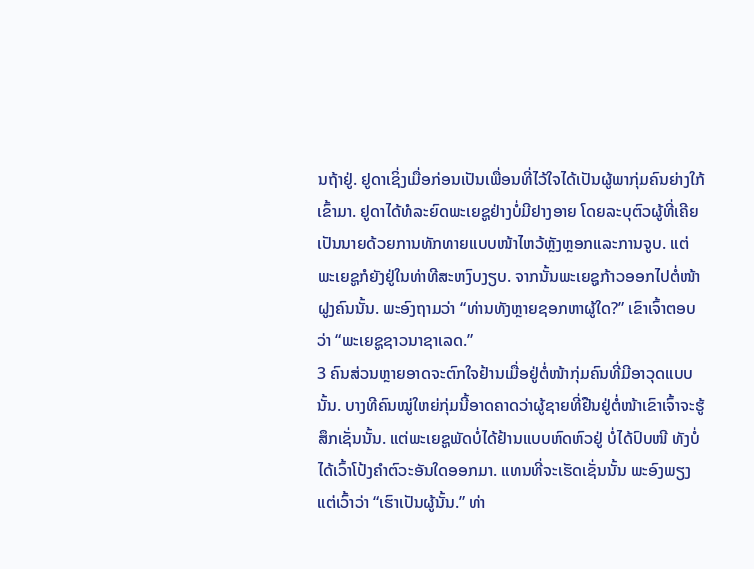ນຖ້າຢູ່. ຢູດາເຊິ່ງເມື່ອກ່ອນເປັນເພື່ອນທີ່ໄວ້ໃຈໄດ້ເປັນຜູ້ພາກຸ່ມຄົນຍ່າງໃກ້ເຂົ້າມາ. ຢູດາໄດ້ທໍລະຍົດພະເຍຊູຢ່າງບໍ່ມີຢາງອາຍ ໂດຍລະບຸຕົວຜູ້ທີ່ເຄີຍເປັນນາຍດ້ວຍການທັກທາຍແບບໜ້າໄຫວ້ຫຼັງຫຼອກແລະການຈູບ. ແຕ່ພະເຍຊູກໍຍັງຢູ່ໃນທ່າທີສະຫງົບງຽບ. ຈາກນັ້ນພະເຍຊູກ້າວອອກໄປຕໍ່ໜ້າຝູງຄົນນັ້ນ. ພະອົງຖາມວ່າ “ທ່ານທັງຫຼາຍຊອກຫາຜູ້ໃດ?” ເຂົາເຈົ້າຕອບວ່າ “ພະເຍຊູຊາວນາຊາເລດ.”
3 ຄົນສ່ວນຫຼາຍອາດຈະຕົກໃຈຢ້ານເມື່ອຢູ່ຕໍ່ໜ້າກຸ່ມຄົນທີ່ມີອາວຸດແບບນັ້ນ. ບາງທີຄົນໝູ່ໃຫຍ່ກຸ່ມນີ້ອາດຄາດວ່າຜູ້ຊາຍທີ່ຢືນຢູ່ຕໍ່ໜ້າເຂົາເຈົ້າຈະຮູ້ສຶກເຊັ່ນນັ້ນ. ແຕ່ພະເຍຊູພັດບໍ່ໄດ້ຢ້ານແບບຫົດຫົວຢູ່ ບໍ່ໄດ້ປົບໜີ ທັງບໍ່ໄດ້ເວົ້າໂປ້ງຄຳຕົວະອັນໃດອອກມາ. ແທນທີ່ຈະເຮັດເຊັ່ນນັ້ນ ພະອົງພຽງແຕ່ເວົ້າວ່າ “ເຮົາເປັນຜູ້ນັ້ນ.” ທ່າ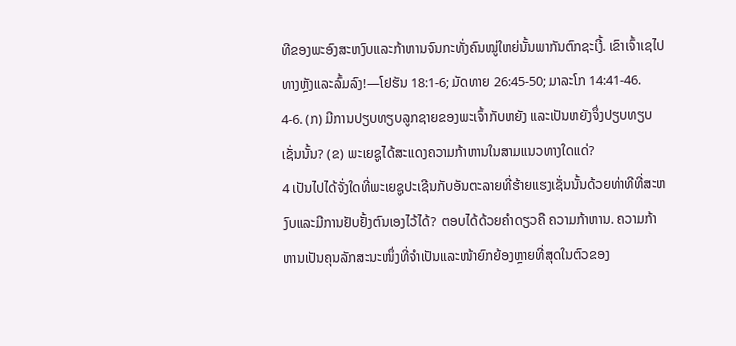ທີຂອງພະອົງສະຫງົບແລະກ້າຫານຈົນກະທັ່ງຄົນໝູ່ໃຫຍ່ນັ້ນພາກັນຕົກຊະເງີ້. ເຂົາເຈົ້າເຊໄປທາງຫຼັງແລະລົ້ມລົງ!—ໂຢຮັນ 18:1-6; ມັດທາຍ 26:45-50; ມາລະໂກ 14:41-46.
4-6. (ກ) ມີການປຽບທຽບລູກຊາຍຂອງພະເຈົ້າກັບຫຍັງ ແລະເປັນຫຍັງຈຶ່ງປຽບທຽບເຊັ່ນນັ້ນ? (ຂ) ພະເຍຊູໄດ້ສະແດງຄວາມກ້າຫານໃນສາມແນວທາງໃດແດ່?
4 ເປັນໄປໄດ້ຈັ່ງໃດທີ່ພະເຍຊູປະເຊີນກັບອັນຕະລາຍທີ່ຮ້າຍແຮງເຊັ່ນນັ້ນດ້ວຍທ່າທີທີ່ສະຫງົບແລະມີການຢັບຢັ້ງຕົນເອງໄວ້ໄດ້? ຕອບໄດ້ດ້ວຍຄຳດຽວຄື ຄວາມກ້າຫານ. ຄວາມກ້າຫານເປັນຄຸນລັກສະນະໜຶ່ງທີ່ຈຳເປັນແລະໜ້າຍົກຍ້ອງຫຼາຍທີ່ສຸດໃນຕົວຂອງ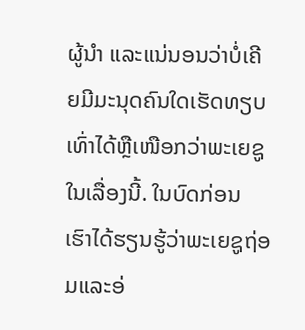ຜູ້ນຳ ແລະແນ່ນອນວ່າບໍ່ເຄີຍມີມະນຸດຄົນໃດເຮັດທຽບເທົ່າໄດ້ຫຼືເໜືອກວ່າພະເຍຊູໃນເລື່ອງນີ້. ໃນບົດກ່ອນ ເຮົາໄດ້ຮຽນຮູ້ວ່າພະເຍຊູຖ່ອມແລະອ່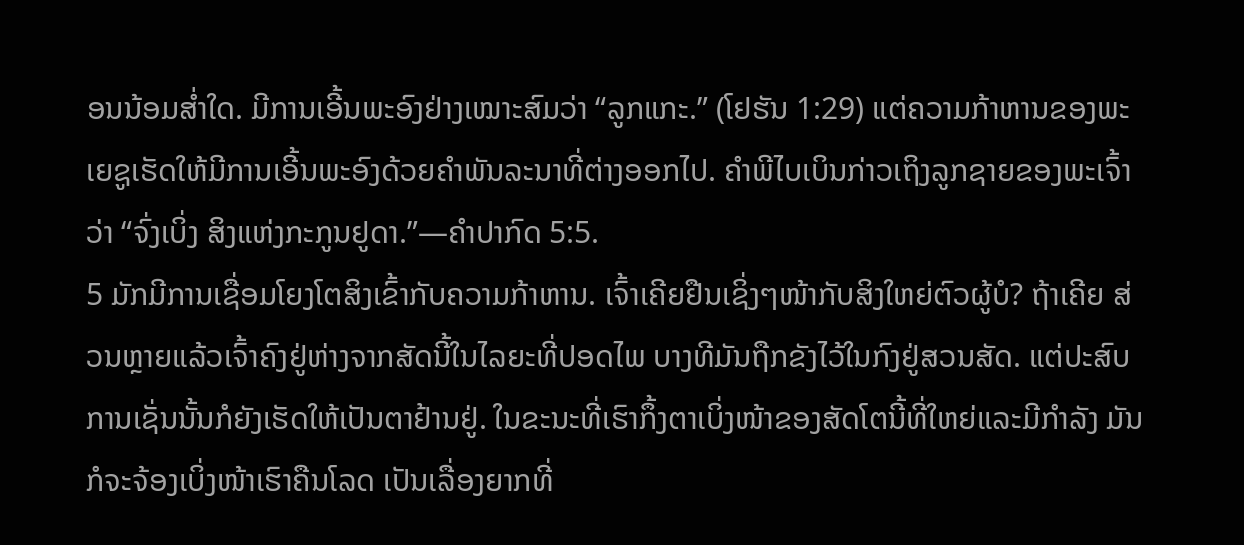ອນນ້ອມສ່ຳໃດ. ມີການເອີ້ນພະອົງຢ່າງເໝາະສົມວ່າ “ລູກແກະ.” (ໂຢຮັນ 1:29) ແຕ່ຄວາມກ້າຫານຂອງພະເຍຊູເຮັດໃຫ້ມີການເອີ້ນພະອົງດ້ວຍຄຳພັນລະນາທີ່ຕ່າງອອກໄປ. ຄຳພີໄບເບິນກ່າວເຖິງລູກຊາຍຂອງພະເຈົ້າວ່າ “ຈົ່ງເບິ່ງ ສິງແຫ່ງກະກູນຢູດາ.”—ຄຳປາກົດ 5:5.
5 ມັກມີການເຊື່ອມໂຍງໂຕສິງເຂົ້າກັບຄວາມກ້າຫານ. ເຈົ້າເຄີຍຢືນເຊິ່ງໆໜ້າກັບສິງໃຫຍ່ຕົວຜູ້ບໍ? ຖ້າເຄີຍ ສ່ວນຫຼາຍແລ້ວເຈົ້າຄົງຢູ່ຫ່າງຈາກສັດນີ້ໃນໄລຍະທີ່ປອດໄພ ບາງທີມັນຖືກຂັງໄວ້ໃນກົງຢູ່ສວນສັດ. ແຕ່ປະສົບການເຊັ່ນນັ້ນກໍຍັງເຮັດໃຫ້ເປັນຕາຢ້ານຢູ່. ໃນຂະນະທີ່ເຮົາກຶ້ງຕາເບິ່ງໜ້າຂອງສັດໂຕນີ້ທີ່ໃຫຍ່ແລະມີກຳລັງ ມັນກໍຈະຈ້ອງເບິ່ງໜ້າເຮົາຄືນໂລດ ເປັນເລື່ອງຍາກທີ່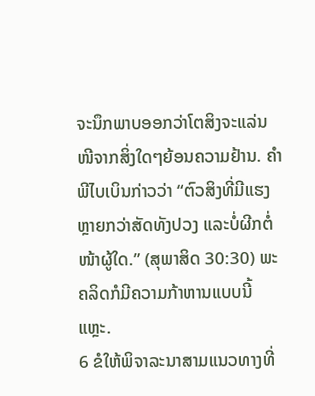ຈະນຶກພາບອອກວ່າໂຕສິງຈະແລ່ນໜີຈາກສິ່ງໃດໆຍ້ອນຄວາມຢ້ານ. ຄຳພີໄບເບິນກ່າວວ່າ “ຕົວສິງທີ່ມີແຮງຫຼາຍກວ່າສັດທັງປວງ ແລະບໍ່ຜີກຕໍ່ໜ້າຜູ້ໃດ.” (ສຸພາສິດ 30:30) ພະຄລິດກໍມີຄວາມກ້າຫານແບບນີ້ແຫຼະ.
6 ຂໍໃຫ້ພິຈາລະນາສາມແນວທາງທີ່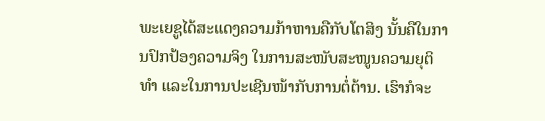ພະເຍຊູໄດ້ສະແດງຄວາມກ້າຫານຄືກັບໂຕສິງ ນັ້ນຄືໃນການປົກປ້ອງຄວາມຈິງ ໃນການສະໜັບສະໜູນຄວາມຍຸຕິທຳ ແລະໃນການປະເຊີນໜ້າກັບການຕໍ່ຕ້ານ. ເຮົາກໍຈະ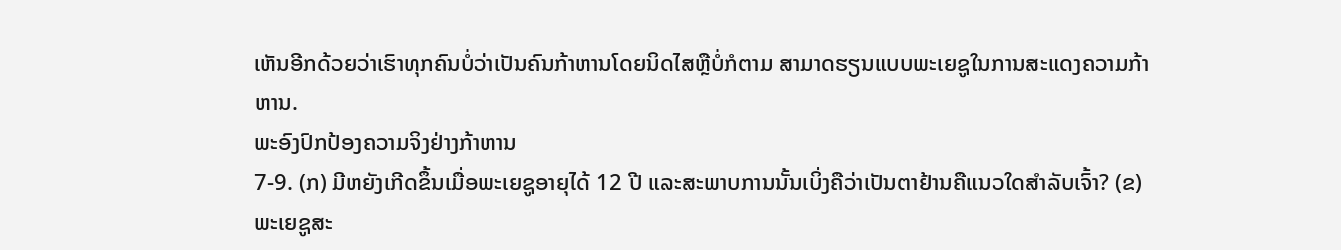ເຫັນອີກດ້ວຍວ່າເຮົາທຸກຄົນບໍ່ວ່າເປັນຄົນກ້າຫານໂດຍນິດໄສຫຼືບໍ່ກໍຕາມ ສາມາດຮຽນແບບພະເຍຊູໃນການສະແດງຄວາມກ້າຫານ.
ພະອົງປົກປ້ອງຄວາມຈິງຢ່າງກ້າຫານ
7-9. (ກ) ມີຫຍັງເກີດຂຶ້ນເມື່ອພະເຍຊູອາຍຸໄດ້ 12 ປີ ແລະສະພາບການນັ້ນເບິ່ງຄືວ່າເປັນຕາຢ້ານຄືແນວໃດສຳລັບເຈົ້າ? (ຂ) ພະເຍຊູສະ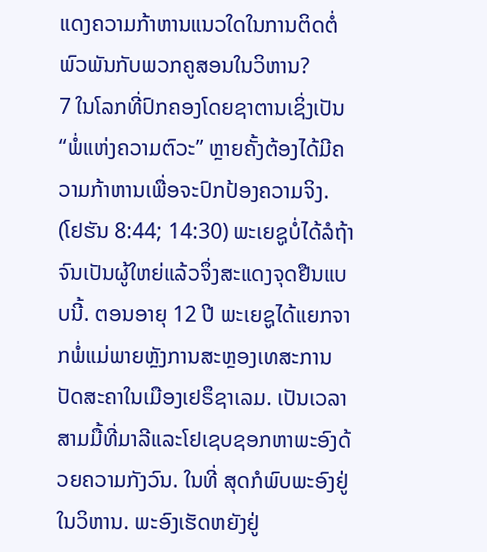ແດງຄວາມກ້າຫານແນວໃດໃນການຕິດຕໍ່ພົວພັນກັບພວກຄູສອນໃນວິຫານ?
7 ໃນໂລກທີ່ປົກຄອງໂດຍຊາຕານເຊິ່ງເປັນ “ພໍ່ແຫ່ງຄວາມຕົວະ” ຫຼາຍຄັ້ງຕ້ອງໄດ້ມີຄວາມກ້າຫານເພື່ອຈະປົກປ້ອງຄວາມຈິງ. (ໂຢຮັນ 8:44; 14:30) ພະເຍຊູບໍ່ໄດ້ລໍຖ້າຈົນເປັນຜູ້ໃຫຍ່ແລ້ວຈຶ່ງສະແດງຈຸດຢືນແບບນີ້. ຕອນອາຍຸ 12 ປີ ພະເຍຊູໄດ້ແຍກຈາກພໍ່ແມ່ພາຍຫຼັງການສະຫຼອງເທສະການປັດສະຄາໃນເມືອງເຢຣຶຊາເລມ. ເປັນເວລາສາມມື້ທີ່ມາລີແລະໂຢເຊບຊອກຫາພະອົງດ້ວຍຄວາມກັງວົນ. ໃນທີ່ ສຸດກໍພົບພະອົງຢູ່ໃນວິຫານ. ພະອົງເຮັດຫຍັງຢູ່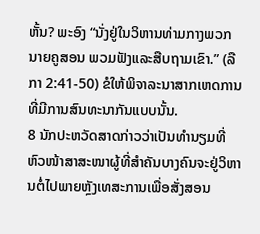ຫັ້ນ? ພະອົງ “ນັ່ງຢູ່ໃນວິຫານທ່າມກາງພວກນາຍຄູສອນ ພວມຟັງແລະສືບຖາມເຂົາ.” (ລືກາ 2:41-50) ຂໍໃຫ້ພິຈາລະນາສາກເຫດການທີ່ມີການສົນທະນາກັນແບບນັ້ນ.
8 ນັກປະຫວັດສາດກ່າວວ່າເປັນທຳນຽມທີ່ຫົວໜ້າສາສະໜາຜູ້ທີ່ສຳຄັນບາງຄົນຈະຢູ່ວິຫານຕໍ່ໄປພາຍຫຼັງເທສະການເພື່ອສັ່ງສອນ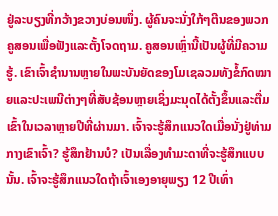ຢູ່ລະບຽງທີ່ກວ້າງຂວາງບ່ອນໜຶ່ງ. ຜູ້ຄົນຈະນັ່ງໃກ້ໆຕີນຂອງພວກຄູສອນເພື່ອຟັງແລະຕັ້ງໂຈດຖາມ. ຄູສອນເຫຼົ່ານີ້ເປັນຜູ້ທີ່ມີຄວາມຮູ້. ເຂົາເຈົ້າຊຳນານຫຼາຍໃນພະບັນຍັດຂອງໂມເຊລວມທັງຂໍ້ກົດໝາຍແລະປະເພນີຕ່າງໆທີ່ສັບຊ້ອນຫຼາຍເຊິ່ງມະນຸດໄດ້ຕັ້ງຂຶ້ນແລະຕື່ມເຂົ້າໃນເວລາຫຼາຍປີທີ່ຜ່ານມາ. ເຈົ້າຈະຮູ້ສຶກແນວໃດເມື່ອນັ່ງຢູ່ທ່າມກາງເຂົາເຈົ້າ? ຮູ້ສຶກຢ້ານບໍ? ເປັນເລື່ອງທຳມະດາທີ່ຈະຮູ້ສຶກແບບນັ້ນ. ເຈົ້າຈະຮູ້ສຶກແນວໃດຖ້າເຈົ້າເອງອາຍຸພຽງ 12 ປີເທົ່າ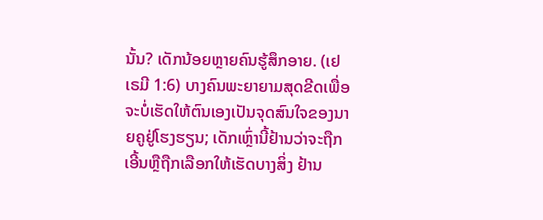ນັ້ນ? ເດັກນ້ອຍຫຼາຍຄົນຮູ້ສຶກອາຍ. (ເຢເຣມີ 1:6) ບາງຄົນພະຍາຍາມສຸດຂີດເພື່ອຈະບໍ່ເຮັດໃຫ້ຕົນເອງເປັນຈຸດສົນໃຈຂອງນາຍຄູຢູ່ໂຮງຮຽນ; ເດັກເຫຼົ່ານີ້ຢ້ານວ່າຈະຖືກເອີ້ນຫຼືຖືກເລືອກໃຫ້ເຮັດບາງສິ່ງ ຢ້ານ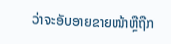ວ່າຈະອັບອາຍຂາຍໜ້າຫຼືຖືກ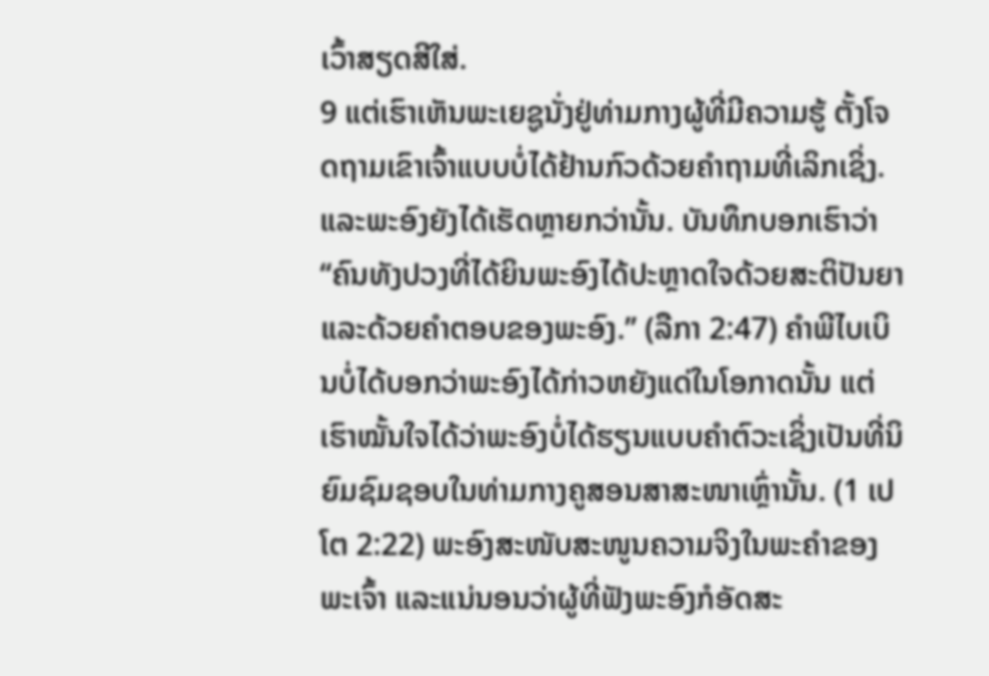ເວົ້າສຽດສີໃສ່.
9 ແຕ່ເຮົາເຫັນພະເຍຊູນັ່ງຢູ່ທ່າມກາງຜູ້ທີ່ມີຄວາມຮູ້ ຕັ້ງໂຈດຖາມເຂົາເຈົ້າແບບບໍ່ໄດ້ຢ້ານກົວດ້ວຍຄຳຖາມທີ່ເລິກເຊິ່ງ. ແລະພະອົງຍັງໄດ້ເຮັດຫຼາຍກວ່ານັ້ນ. ບັນທຶກບອກເຮົາວ່າ “ຄົນທັງປວງທີ່ໄດ້ຍິນພະອົງໄດ້ປະຫຼາດໃຈດ້ວຍສະຕິປັນຍາແລະດ້ວຍຄຳຕອບຂອງພະອົງ.” (ລືກາ 2:47) ຄຳພີໄບເບິນບໍ່ໄດ້ບອກວ່າພະອົງໄດ້ກ່າວຫຍັງແດ່ໃນໂອກາດນັ້ນ ແຕ່ເຮົາໝັ້ນໃຈໄດ້ວ່າພະອົງບໍ່ໄດ້ຮຽນແບບຄຳຕົວະເຊິ່ງເປັນທີ່ນິຍົມຊົມຊອບໃນທ່າມກາງຄູສອນສາສະໜາເຫຼົ່ານັ້ນ. (1 ເປໂຕ 2:22) ພະອົງສະໜັບສະໜູນຄວາມຈິງໃນພະຄຳຂອງພະເຈົ້າ ແລະແນ່ນອນວ່າຜູ້ທີ່ຟັງພະອົງກໍອັດສະ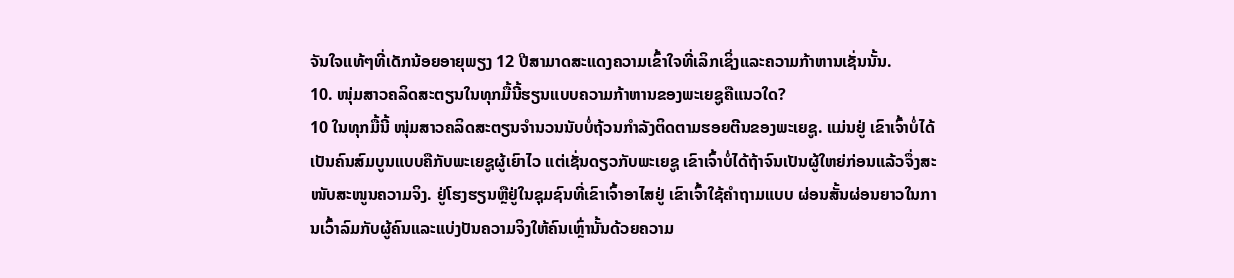ຈັນໃຈແທ້ໆທີ່ເດັກນ້ອຍອາຍຸພຽງ 12 ປີສາມາດສະແດງຄວາມເຂົ້າໃຈທີ່ເລິກເຊິ່ງແລະຄວາມກ້າຫານເຊັ່ນນັ້ນ.
10. ໜຸ່ມສາວຄລິດສະຕຽນໃນທຸກມື້ນີ້ຮຽນແບບຄວາມກ້າຫານຂອງພະເຍຊູຄືແນວໃດ?
10 ໃນທຸກມື້ນີ້ ໜຸ່ມສາວຄລິດສະຕຽນຈຳນວນນັບບໍ່ຖ້ວນກຳລັງຕິດຕາມຮອຍຕີນຂອງພະເຍຊູ. ແມ່ນຢູ່ ເຂົາເຈົ້າບໍ່ໄດ້ເປັນຄົນສົມບູນແບບຄືກັບພະເຍຊູຜູ້ເຍົາໄວ ແຕ່ເຊັ່ນດຽວກັບພະເຍຊູ ເຂົາເຈົ້າບໍ່ໄດ້ຖ້າຈົນເປັນຜູ້ໃຫຍ່ກ່ອນແລ້ວຈຶ່ງສະໜັບສະໜູນຄວາມຈິງ. ຢູ່ໂຮງຮຽນຫຼືຢູ່ໃນຊຸມຊົນທີ່ເຂົາເຈົ້າອາໄສຢູ່ ເຂົາເຈົ້າໃຊ້ຄຳຖາມແບບ ຜ່ອນສັ້ນຜ່ອນຍາວໃນການເວົ້າລົມກັບຜູ້ຄົນແລະແບ່ງປັນຄວາມຈິງໃຫ້ຄົນເຫຼົ່ານັ້ນດ້ວຍຄວາມ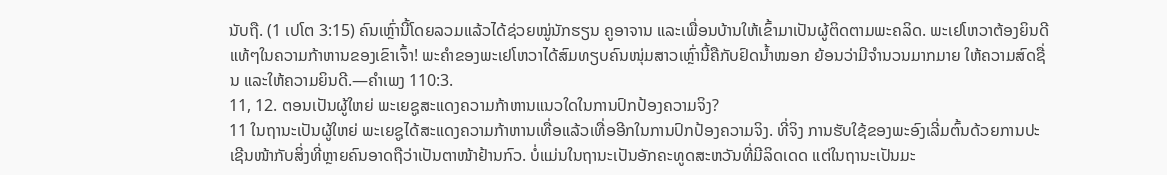ນັບຖື. (1 ເປໂຕ 3:15) ຄົນເຫຼົ່ານີ້ໂດຍລວມແລ້ວໄດ້ຊ່ວຍໝູ່ນັກຮຽນ ຄູອາຈານ ແລະເພື່ອນບ້ານໃຫ້ເຂົ້າມາເປັນຜູ້ຕິດຕາມພະຄລິດ. ພະເຢໂຫວາຕ້ອງຍິນດີແທ້ໆໃນຄວາມກ້າຫານຂອງເຂົາເຈົ້າ! ພະຄຳຂອງພະເຢໂຫວາໄດ້ສົມທຽບຄົນໜຸ່ມສາວເຫຼົ່ານີ້ຄືກັບຢົດນ້ຳໝອກ ຍ້ອນວ່າມີຈຳນວນມາກມາຍ ໃຫ້ຄວາມສົດຊື່ນ ແລະໃຫ້ຄວາມຍິນດີ.—ຄຳເພງ 110:3.
11, 12. ຕອນເປັນຜູ້ໃຫຍ່ ພະເຍຊູສະແດງຄວາມກ້າຫານແນວໃດໃນການປົກປ້ອງຄວາມຈິງ?
11 ໃນຖານະເປັນຜູ້ໃຫຍ່ ພະເຍຊູໄດ້ສະແດງຄວາມກ້າຫານເທື່ອແລ້ວເທື່ອອີກໃນການປົກປ້ອງຄວາມຈິງ. ທີ່ຈິງ ການຮັບໃຊ້ຂອງພະອົງເລີ່ມຕົ້ນດ້ວຍການປະເຊີນໜ້າກັບສິ່ງທີ່ຫຼາຍຄົນອາດຖືວ່າເປັນຕາໜ້າຢ້ານກົວ. ບໍ່ແມ່ນໃນຖານະເປັນອັກຄະທູດສະຫວັນທີ່ມີລິດເດດ ແຕ່ໃນຖານະເປັນມະ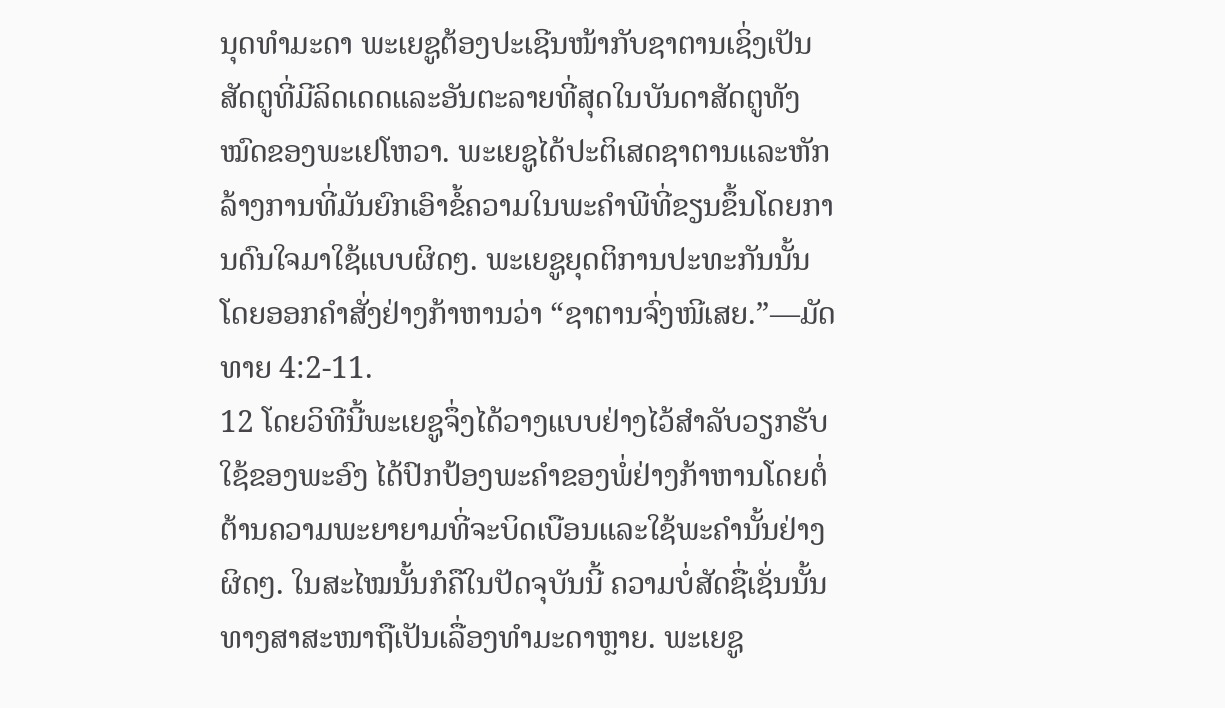ນຸດທຳມະດາ ພະເຍຊູຕ້ອງປະເຊີນໜ້າກັບຊາຕານເຊິ່ງເປັນສັດຕູທີ່ມີລິດເດດແລະອັນຕະລາຍທີ່ສຸດໃນບັນດາສັດຕູທັງໝົດຂອງພະເຢໂຫວາ. ພະເຍຊູໄດ້ປະຕິເສດຊາຕານແລະຫັກລ້າງການທີ່ມັນຍົກເອົາຂໍ້ຄວາມໃນພະຄຳພີທີ່ຂຽນຂຶ້ນໂດຍການດົນໃຈມາໃຊ້ແບບຜິດໆ. ພະເຍຊູຍຸດຕິການປະທະກັນນັ້ນໂດຍອອກຄຳສັ່ງຢ່າງກ້າຫານວ່າ “ຊາຕານຈົ່ງໜີເສຍ.”—ມັດທາຍ 4:2-11.
12 ໂດຍວິທີນີ້ພະເຍຊູຈຶ່ງໄດ້ວາງແບບຢ່າງໄວ້ສຳລັບວຽກຮັບໃຊ້ຂອງພະອົງ ໄດ້ປົກປ້ອງພະຄຳຂອງພໍ່ຢ່າງກ້າຫານໂດຍຕໍ່ຕ້ານຄວາມພະຍາຍາມທີ່ຈະບິດເບືອນແລະໃຊ້ພະຄຳນັ້ນຢ່າງຜິດໆ. ໃນສະໄໝນັ້ນກໍຄືໃນປັດຈຸບັນນີ້ ຄວາມບໍ່ສັດຊື່ເຊັ່ນນັ້ນທາງສາສະໜາຖືເປັນເລື່ອງທຳມະດາຫຼາຍ. ພະເຍຊູ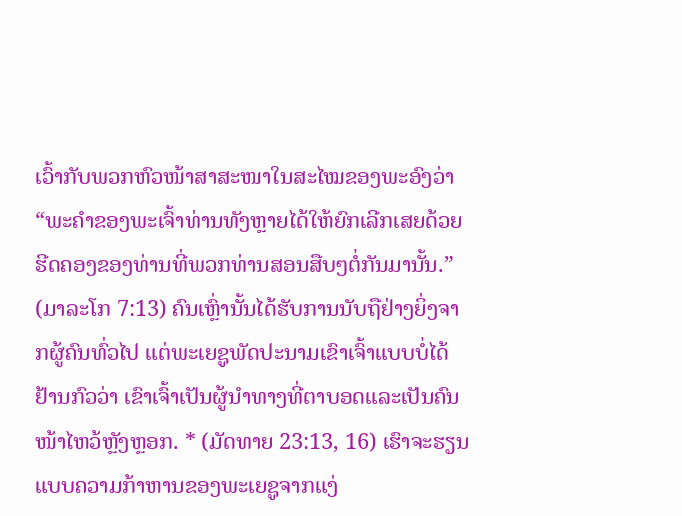ເວົ້າກັບພວກຫົວໜ້າສາສະໜາໃນສະໄໝຂອງພະອົງວ່າ “ພະຄຳຂອງພະເຈົ້າທ່ານທັງຫຼາຍໄດ້ໃຫ້ຍົກເລີກເສຍດ້ວຍຮີດຄອງຂອງທ່ານທີ່ພວກທ່ານສອນສືບໆຕໍ່ກັນມານັ້ນ.” (ມາລະໂກ 7:13) ຄົນເຫຼົ່ານັ້ນໄດ້ຮັບການນັບຖືຢ່າງຍິ່ງຈາກຜູ້ຄົນທົ່ວໄປ ແຕ່ພະເຍຊູພັດປະນາມເຂົາເຈົ້າແບບບໍ່ໄດ້ຢ້ານກົວວ່າ ເຂົາເຈົ້າເປັນຜູ້ນຳທາງທີ່ຕາບອດແລະເປັນຄົນໜ້າໄຫວ້ຫຼັງຫຼອກ. * (ມັດທາຍ 23:13, 16) ເຮົາຈະຮຽນແບບຄວາມກ້າຫານຂອງພະເຍຊູຈາກແງ່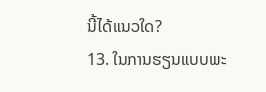ນີ້ໄດ້ແນວໃດ?
13. ໃນການຮຽນແບບພະ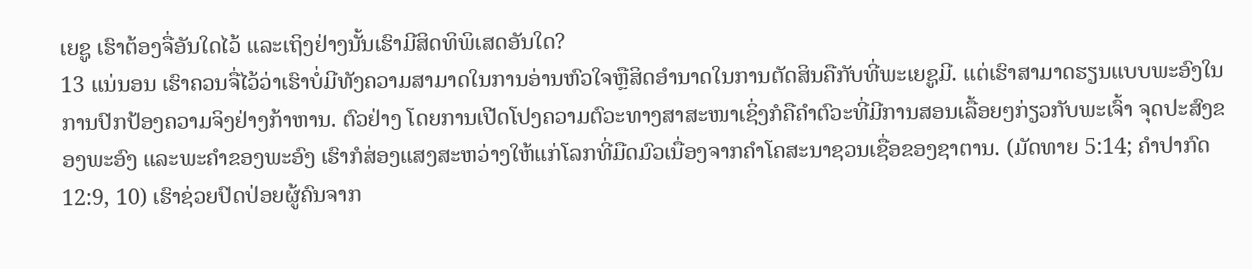ເຍຊູ ເຮົາຕ້ອງຈື່ອັນໃດໄວ້ ແລະເຖິງຢ່າງນັ້ນເຮົາມີສິດທິພິເສດອັນໃດ?
13 ແນ່ນອນ ເຮົາຄວນຈື່ໄວ້ວ່າເຮົາບໍ່ມີທັງຄວາມສາມາດໃນການອ່ານຫົວໃຈຫຼືສິດອຳນາດໃນການຕັດສິນຄືກັບທີ່ພະເຍຊູມີ. ແຕ່ເຮົາສາມາດຮຽນແບບພະອົງໃນການປົກປ້ອງຄວາມຈິງຢ່າງກ້າຫານ. ຕົວຢ່າງ ໂດຍການເປີດໂປງຄວາມຕົວະທາງສາສະໜາເຊິ່ງກໍຄືຄຳຕົວະທີ່ມີການສອນເລື້ອຍໆກ່ຽວກັບພະເຈົ້າ ຈຸດປະສົງຂອງພະອົງ ແລະພະຄຳຂອງພະອົງ ເຮົາກໍສ່ອງແສງສະຫວ່າງໃຫ້ແກ່ໂລກທີ່ມືດມົວເນື່ອງຈາກຄຳໂຄສະນາຊວນເຊື່ອຂອງຊາຕານ. (ມັດທາຍ 5:14; ຄຳປາກົດ 12:9, 10) ເຮົາຊ່ວຍປົດປ່ອຍຜູ້ຄົນຈາກ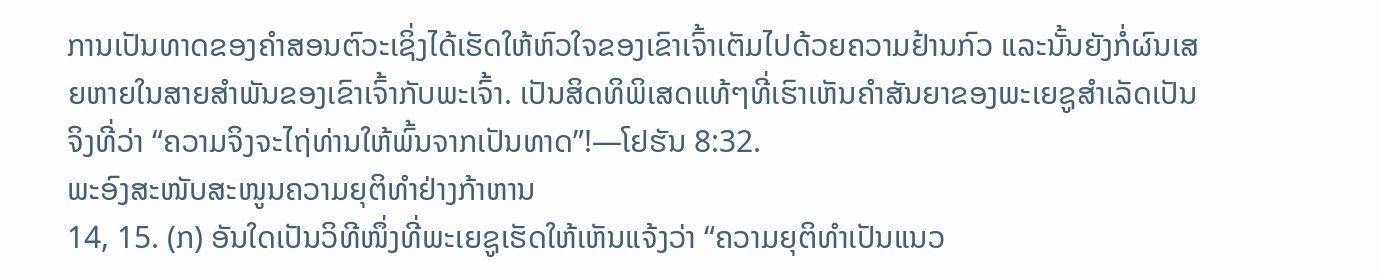ການເປັນທາດຂອງຄຳສອນຕົວະເຊິ່ງໄດ້ເຮັດໃຫ້ຫົວໃຈຂອງເຂົາເຈົ້າເຕັມໄປດ້ວຍຄວາມຢ້ານກົວ ແລະນັ້ນຍັງກໍ່ຜົນເສຍຫາຍໃນສາຍສຳພັນຂອງເຂົາເຈົ້າກັບພະເຈົ້າ. ເປັນສິດທິພິເສດແທ້ໆທີ່ເຮົາເຫັນຄຳສັນຍາຂອງພະເຍຊູສຳເລັດເປັນຈິງທີ່ວ່າ “ຄວາມຈິງຈະໄຖ່ທ່ານໃຫ້ພົ້ນຈາກເປັນທາດ”!—ໂຢຮັນ 8:32.
ພະອົງສະໜັບສະໜູນຄວາມຍຸຕິທຳຢ່າງກ້າຫານ
14, 15. (ກ) ອັນໃດເປັນວິທີໜຶ່ງທີ່ພະເຍຊູເຮັດໃຫ້ເຫັນແຈ້ງວ່າ “ຄວາມຍຸຕິທຳເປັນແນວ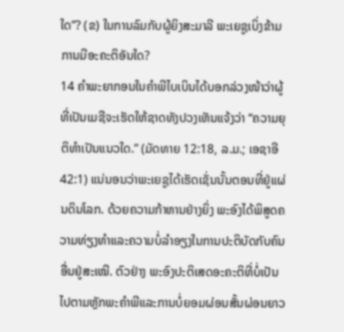ໃດ”? (ຂ) ໃນການລົມກັບຜູ້ຍິງສະມາລີ ພະເຍຊູເບິ່ງຂ້າມການມີອະຄະຕິອັນໃດ?
14 ຄຳພະຍາກອນໃນຄຳພີໄບເບິນໄດ້ບອກລ່ວງໜ້າວ່າຜູ້ທີ່ເປັນເມຊີຈະເຮັດໃຫ້ຊາດທັງປວງເຫັນແຈ້ງວ່າ “ຄວາມຍຸຕິທຳເປັນແນວໃດ.” (ມັດທາຍ 12:18, ລ.ມ.; ເອຊາອີ 42:1) ແນ່ນອນວ່າພະເຍຊູໄດ້ເຮັດເຊັ່ນນັ້ນຕອນທີ່ຢູ່ແຜ່ນດິນໂລກ. ດ້ວຍຄວາມກ້າຫານຢ່າງຍິ່ງ ພະອົງໄດ້ພິສູດຄວາມທ່ຽງທຳແລະຄວາມບໍ່ລຳອຽງໃນການປະຕິບັດກັບຄົນອື່ນຢູ່ສະເໝີ. ຕົວຢ່າງ ພະອົງປະຕິເສດອະຄະຕິທີ່ບໍ່ເປັນໄປຕາມຫຼັກພະຄຳພີແລະການບໍ່ຍອມຜ່ອນສັ້ນຜ່ອນຍາວ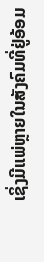ເຊິ່ງມີແພ່ຫຼາຍໃນສັງຄົມທີ່ຢູ່ອ້ອມ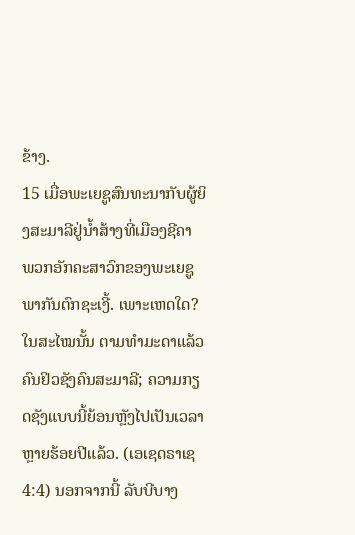ຂ້າງ.
15 ເມື່ອພະເຍຊູສົນທະນາກັບຜູ້ຍິງສະມາລີຢູ່ນ້ຳສ້າງທີ່ເມືອງຊີຄາ ພວກອັກຄະສາວົກຂອງພະເຍຊູພາກັນຕົກຊະເງີ້. ເພາະເຫດໃດ? ໃນສະໄໝນັ້ນ ຕາມທຳມະດາແລ້ວຄົນຢິວຊັງຄົນສະມາລີ; ຄວາມກຽດຊັງແບບນີ້ຍ້ອນຫຼັງໄປເປັນເວລາຫຼາຍຮ້ອຍປີແລ້ວ. (ເອເຊດຣາເຊ 4:4) ນອກຈາກນີ້ ລັບບີບາງ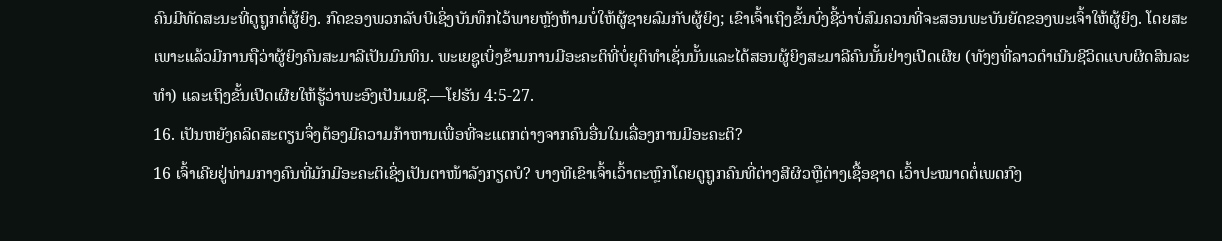ຄົນມີທັດສະນະທີ່ດູຖູກຕໍ່ຜູ້ຍິງ. ກົດຂອງພວກລັບບີເຊິ່ງບັນທຶກໄວ້ພາຍຫຼັງຫ້າມບໍ່ໃຫ້ຜູ້ຊາຍລົມກັບຜູ້ຍິງ; ເຂົາເຈົ້າເຖິງຂັ້ນບົ່ງຊີ້ວ່າບໍ່ສົມຄວນທີ່ຈະສອນພະບັນຍັດຂອງພະເຈົ້າໃຫ້ຜູ້ຍິງ. ໂດຍສະເພາະແລ້ວມີການຖືວ່າຜູ້ຍິງຄົນສະມາລີເປັນມົນທິນ. ພະເຍຊູເບິ່ງຂ້າມການມີອະຄະຕິທີ່ບໍ່ຍຸຕິທຳເຊັ່ນນັ້ນແລະໄດ້ສອນຜູ້ຍິງສະມາລີຄົນນັ້ນຢ່າງເປີດເຜີຍ (ທັງໆທີ່ລາວດຳເນີນຊີວິດແບບຜິດສິນລະທຳ) ແລະເຖິງຂັ້ນເປີດເຜີຍໃຫ້ຮູ້ວ່າພະອົງເປັນເມຊີ.—ໂຢຮັນ 4:5-27.
16. ເປັນຫຍັງຄລິດສະຕຽນຈຶ່ງຕ້ອງມີຄວາມກ້າຫານເພື່ອທີ່ຈະແຕກຕ່າງຈາກຄົນອື່ນໃນເລື່ອງການມີອະຄະຕິ?
16 ເຈົ້າເຄີຍຢູ່ທ່າມກາງຄົນທີ່ມັກມີອະຄະຕິເຊິ່ງເປັນຕາໜ້າລັງກຽດບໍ? ບາງທີເຂົາເຈົ້າເວົ້າຕະຫຼົກໂດຍດູຖູກຄົນທີ່ຕ່າງສີຜິວຫຼືຕ່າງເຊື້ອຊາດ ເວົ້າປະໝາດຕໍ່ເພດກົງ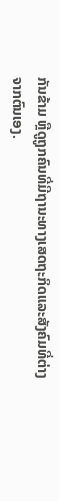ກັນຂ້າມ ຫຼືດູຖູກຄົນທີ່ມີຖານະທາງເສດຖະກິດແລະສັງຄົມທີ່ຕ່າງຈາກຕົນເອງ.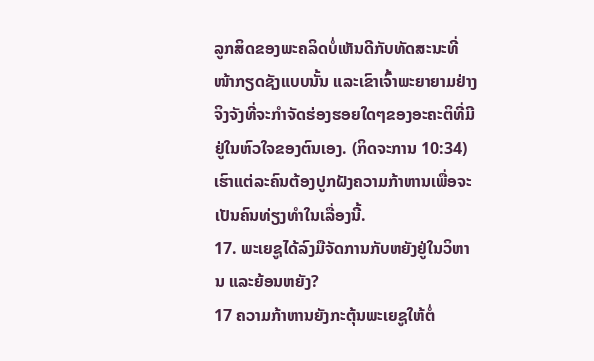ລູກສິດຂອງພະຄລິດບໍ່ເຫັນດີກັບທັດສະນະທີ່ໜ້າກຽດຊັງແບບນັ້ນ ແລະເຂົາເຈົ້າພະຍາຍາມຢ່າງຈິງຈັງທີ່ຈະກຳຈັດຮ່ອງຮອຍໃດໆຂອງອະຄະຕິທີ່ມີຢູ່ໃນຫົວໃຈຂອງຕົນເອງ. (ກິດຈະການ 10:34) ເຮົາແຕ່ລະຄົນຕ້ອງປູກຝັງຄວາມກ້າຫານເພື່ອຈະເປັນຄົນທ່ຽງທຳໃນເລື່ອງນີ້.
17. ພະເຍຊູໄດ້ລົງມືຈັດການກັບຫຍັງຢູ່ໃນວິຫານ ແລະຍ້ອນຫຍັງ?
17 ຄວາມກ້າຫານຍັງກະຕຸ້ນພະເຍຊູໃຫ້ຕໍ່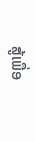ສູ້ເພື່ອ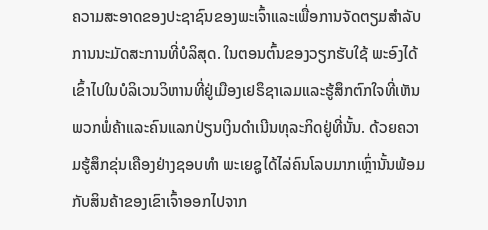ຄວາມສະອາດຂອງປະຊາຊົນຂອງພະເຈົ້າແລະເພື່ອການຈັດຕຽມສຳລັບການນະມັດສະການທີ່ບໍລິສຸດ. ໃນຕອນຕົ້ນຂອງວຽກຮັບໃຊ້ ພະອົງໄດ້ເຂົ້າໄປໃນບໍລິເວນວິຫານທີ່ຢູ່ເມືອງເຢຣຶຊາເລມແລະຮູ້ສຶກຕົກໃຈທີ່ເຫັນພວກພໍ່ຄ້າແລະຄົນແລກປ່ຽນເງິນດຳເນີນທຸລະກິດຢູ່ທີ່ນັ້ນ. ດ້ວຍຄວາມຮູ້ສຶກຂຸ່ນເຄືອງຢ່າງຊອບທຳ ພະເຍຊູໄດ້ໄລ່ຄົນໂລບມາກເຫຼົ່ານັ້ນພ້ອມກັບສິນຄ້າຂອງເຂົາເຈົ້າອອກໄປຈາກ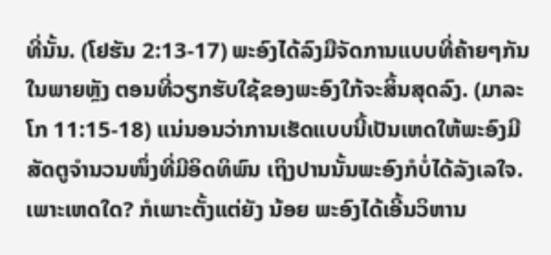ທີ່ນັ້ນ. (ໂຢຮັນ 2:13-17) ພະອົງໄດ້ລົງມືຈັດການແບບທີ່ຄ້າຍໆກັນໃນພາຍຫຼັງ ຕອນທີ່ວຽກຮັບໃຊ້ຂອງພະອົງໃກ້ຈະສິ້ນສຸດລົງ. (ມາລະໂກ 11:15-18) ແນ່ນອນວ່າການເຮັດແບບນີ້ເປັນເຫດໃຫ້ພະອົງມີສັດຕູຈຳນວນໜຶ່ງທີ່ມີອິດທິພົນ ເຖິງປານນັ້ນພະອົງກໍບໍ່ໄດ້ລັງເລໃຈ. ເພາະເຫດໃດ? ກໍເພາະຕັ້ງແຕ່ຍັງ ນ້ອຍ ພະອົງໄດ້ເອີ້ນວິຫານ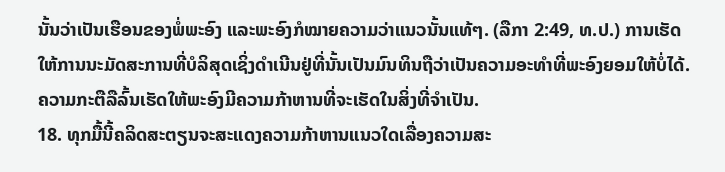ນັ້ນວ່າເປັນເຮືອນຂອງພໍ່ພະອົງ ແລະພະອົງກໍໝາຍຄວາມວ່າແນວນັ້ນແທ້ໆ. (ລືກາ 2:49, ທ.ປ.) ການເຮັດໃຫ້ການນະມັດສະການທີ່ບໍລິສຸດເຊິ່ງດຳເນີນຢູ່ທີ່ນັ້ນເປັນມົນທິນຖືວ່າເປັນຄວາມອະທຳທີ່ພະອົງຍອມໃຫ້ບໍ່ໄດ້. ຄວາມກະຕືລືລົ້ນເຮັດໃຫ້ພະອົງມີຄວາມກ້າຫານທີ່ຈະເຮັດໃນສິ່ງທີ່ຈຳເປັນ.
18. ທຸກມື້ນີ້ຄລິດສະຕຽນຈະສະແດງຄວາມກ້າຫານແນວໃດເລື່ອງຄວາມສະ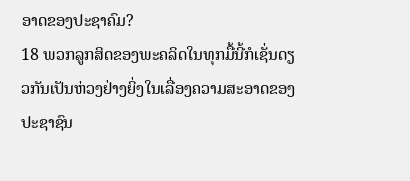ອາດຂອງປະຊາຄົມ?
18 ພວກລູກສິດຂອງພະຄລິດໃນທຸກມື້ນີ້ກໍເຊັ່ນດຽວກັນເປັນຫ່ວງຢ່າງຍິ່ງໃນເລື່ອງຄວາມສະອາດຂອງປະຊາຊົນ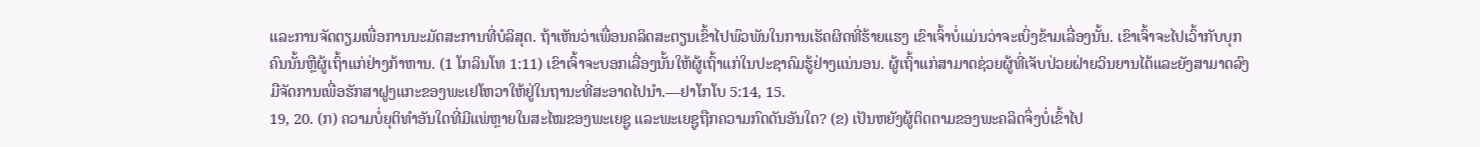ແລະການຈັດຕຽມເພື່ອການນະມັດສະການທີ່ບໍລິສຸດ. ຖ້າເຫັນວ່າເພື່ອນຄລິດສະຕຽນເຂົ້າໄປພົວພັນໃນການເຮັດຜິດທີ່ຮ້າຍແຮງ ເຂົາເຈົ້າບໍ່ແມ່ນວ່າຈະເບິ່ງຂ້າມເລື່ອງນັ້ນ. ເຂົາເຈົ້າຈະໄປເວົ້າກັບບຸກຄົນນັ້ນຫຼືຜູ້ເຖົ້າແກ່ຢ່າງກ້າຫານ. (1 ໂກລິນໂທ 1:11) ເຂົາເຈົ້າຈະບອກເລື່ອງນັ້ນໃຫ້ຜູ້ເຖົ້າແກ່ໃນປະຊາຄົມຮູ້ຢ່າງແນ່ນອນ. ຜູ້ເຖົ້າແກ່ສາມາດຊ່ວຍຜູ້ທີ່ເຈັບປ່ວຍຝ່າຍວິນຍານໄດ້ແລະຍັງສາມາດລົງມືຈັດການເພື່ອຮັກສາຝູງແກະຂອງພະເຢໂຫວາໃຫ້ຢູ່ໃນຖານະທີ່ສະອາດໄປນຳ.—ຢາໂກໂບ 5:14, 15.
19, 20. (ກ) ຄວາມບໍ່ຍຸຕິທຳອັນໃດທີ່ມີແພ່ຫຼາຍໃນສະໄໝຂອງພະເຍຊູ ແລະພະເຍຊູຖືກຄວາມກົດດັນອັນໃດ? (ຂ) ເປັນຫຍັງຜູ້ຕິດຕາມຂອງພະຄລິດຈຶ່ງບໍ່ເຂົ້າໄປ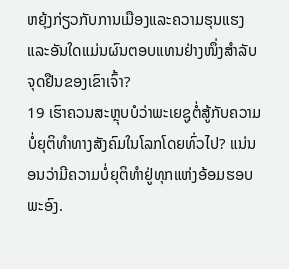ຫຍຸ້ງກ່ຽວກັບການເມືອງແລະຄວາມຮຸນແຮງ ແລະອັນໃດແມ່ນຜົນຕອບແທນຢ່າງໜຶ່ງສຳລັບຈຸດຢືນຂອງເຂົາເຈົ້າ?
19 ເຮົາຄວນສະຫຼຸບບໍວ່າພະເຍຊູຕໍ່ສູ້ກັບຄວາມບໍ່ຍຸຕິທຳທາງສັງຄົມໃນໂລກໂດຍທົ່ວໄປ? ແນ່ນອນວ່າມີຄວາມບໍ່ຍຸຕິທຳຢູ່ທຸກແຫ່ງອ້ອມຮອບພະອົງ.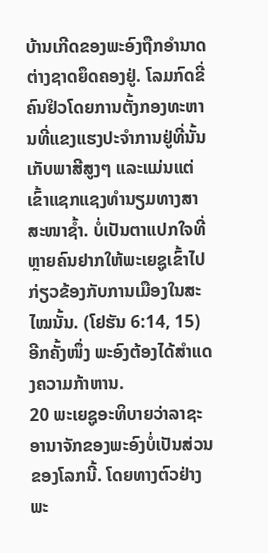ບ້ານເກີດຂອງພະອົງຖືກອຳນາດຕ່າງຊາດຍຶດຄອງຢູ່. ໂລມກົດຂີ່ຄົນຢິວໂດຍການຕັ້ງກອງທະຫານທີ່ແຂງແຮງປະຈຳການຢູ່ທີ່ນັ້ນ ເກັບພາສີສູງໆ ແລະແມ່ນແຕ່ເຂົ້າແຊກແຊງທຳນຽມທາງສາສະໜາຊ້ຳ. ບໍ່ເປັນຕາແປກໃຈທີ່ຫຼາຍຄົນຢາກໃຫ້ພະເຍຊູເຂົ້າໄປກ່ຽວຂ້ອງກັບການເມືອງໃນສະໄໝນັ້ນ. (ໂຢຮັນ 6:14, 15) ອີກຄັ້ງໜຶ່ງ ພະອົງຕ້ອງໄດ້ສຳແດງຄວາມກ້າຫານ.
20 ພະເຍຊູອະທິບາຍວ່າລາຊະອານາຈັກຂອງພະອົງບໍ່ເປັນສ່ວນຂອງໂລກນີ້. ໂດຍທາງຕົວຢ່າງ ພະ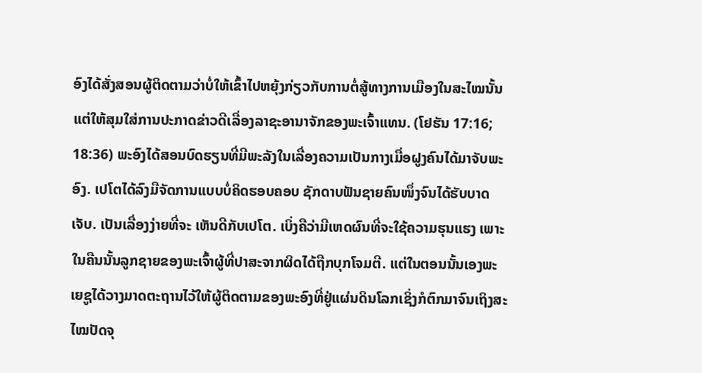ອົງໄດ້ສັ່ງສອນຜູ້ຕິດຕາມວ່າບໍ່ໃຫ້ເຂົ້າໄປຫຍຸ້ງກ່ຽວກັບການຕໍ່ສູ້ທາງການເມືອງໃນສະໄໝນັ້ນ ແຕ່ໃຫ້ສຸມໃສ່ການປະກາດຂ່າວດີເລື່ອງລາຊະອານາຈັກຂອງພະເຈົ້າແທນ. (ໂຢຮັນ 17:16; 18:36) ພະອົງໄດ້ສອນບົດຮຽນທີ່ມີພະລັງໃນເລື່ອງຄວາມເປັນກາງເມື່ອຝູງຄົນໄດ້ມາຈັບພະອົງ. ເປໂຕໄດ້ລົງມືຈັດການແບບບໍ່ຄິດຮອບຄອບ ຊັກດາບຟັນຊາຍຄົນໜຶ່ງຈົນໄດ້ຮັບບາດເຈັບ. ເປັນເລື່ອງງ່າຍທີ່ຈະ ເຫັນດີກັບເປໂຕ. ເບິ່ງຄືວ່າມີເຫດຜົນທີ່ຈະໃຊ້ຄວາມຮຸນແຮງ ເພາະໃນຄືນນັ້ນລູກຊາຍຂອງພະເຈົ້າຜູ້ທີ່ປາສະຈາກຜິດໄດ້ຖືກບຸກໂຈມຕີ. ແຕ່ໃນຕອນນັ້ນເອງພະເຍຊູໄດ້ວາງມາດຕະຖານໄວ້ໃຫ້ຜູ້ຕິດຕາມຂອງພະອົງທີ່ຢູ່ແຜ່ນດິນໂລກເຊິ່ງກໍຕົກມາຈົນເຖິງສະໄໝປັດຈຸ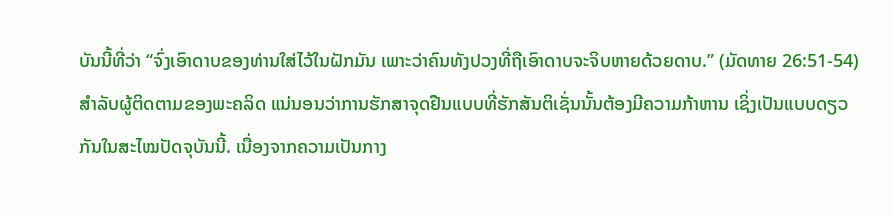ບັນນີ້ທີ່ວ່າ “ຈົ່ງເອົາດາບຂອງທ່ານໃສ່ໄວ້ໃນຝັກມັນ ເພາະວ່າຄົນທັງປວງທີ່ຖືເອົາດາບຈະຈິບຫາຍດ້ວຍດາບ.” (ມັດທາຍ 26:51-54) ສຳລັບຜູ້ຕິດຕາມຂອງພະຄລິດ ແນ່ນອນວ່າການຮັກສາຈຸດຢືນແບບທີ່ຮັກສັນຕິເຊັ່ນນັ້ນຕ້ອງມີຄວາມກ້າຫານ ເຊິ່ງເປັນແບບດຽວກັນໃນສະໄໝປັດຈຸບັນນີ້. ເນື່ອງຈາກຄວາມເປັນກາງ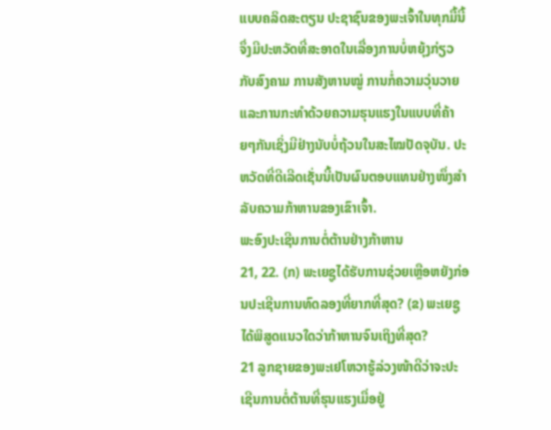ແບບຄລິດສະຕຽນ ປະຊາຊົນຂອງພະເຈົ້າໃນທຸກມື້ນີ້ຈຶ່ງມີປະຫວັດທີ່ສະອາດໃນເລື່ອງການບໍ່ຫຍຸ້ງກ່ຽວກັບສົງຄາມ ການສັງຫານໝູ່ ການກໍ່ຄວາມວຸ່ນວາຍ ແລະການກະທຳດ້ວຍຄວາມຮຸນແຮງໃນແບບທີ່ຄ້າຍໆກັນເຊິ່ງມີຢ່າງນັບບໍ່ຖ້ວນໃນສະໄໝປັດຈຸບັນ. ປະຫວັດທີ່ດີເລີດເຊັ່ນນີ້ເປັນຜົນຕອບແທນຢ່າງໜຶ່ງສຳລັບຄວາມກ້າຫານຂອງເຂົາເຈົ້າ.
ພະອົງປະເຊີນການຕໍ່ຕ້ານຢ່າງກ້າຫານ
21, 22. (ກ) ພະເຍຊູໄດ້ຮັບການຊ່ວຍເຫຼືອຫຍັງກ່ອນປະເຊີນການທົດລອງທີ່ຍາກທີ່ສຸດ? (ຂ) ພະເຍຊູໄດ້ພິສູດແນວໃດວ່າກ້າຫານຈົນເຖິງທີ່ສຸດ?
21 ລູກຊາຍຂອງພະເຢໂຫວາຮູ້ລ່ວງໜ້າດີວ່າຈະປະເຊີນການຕໍ່ຕ້ານທີ່ຮຸນແຮງເມື່ອຢູ່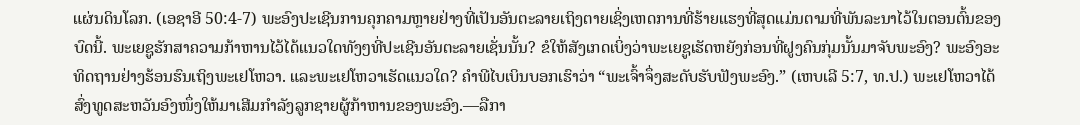ແຜ່ນດິນໂລກ. (ເອຊາອີ 50:4-7) ພະອົງປະເຊີນການຄຸກຄາມຫຼາຍຢ່າງທີ່ເປັນອັນຕະລາຍເຖິງຕາຍເຊິ່ງເຫດການທີ່ຮ້າຍແຮງທີ່ສຸດແມ່ນຕາມທີ່ພັນລະນາໄວ້ໃນຕອນຕົ້ນຂອງບົດນີ້. ພະເຍຊູຮັກສາຄວາມກ້າຫານໄວ້ໄດ້ແນວໃດທັງໆທີ່ປະເຊີນອັນຕະລາຍເຊັ່ນນັ້ນ? ຂໍໃຫ້ສັງເກດເບິ່ງວ່າພະເຍຊູເຮັດຫຍັງກ່ອນທີ່ຝູງຄົນກຸ່ມນັ້ນມາຈັບພະອົງ? ພະອົງອະທິດຖານຢ່າງຮ້ອນຮົນເຖິງພະເຢໂຫວາ. ແລະພະເຢໂຫວາເຮັດແນວໃດ? ຄຳພີໄບເບິນບອກເຮົາວ່າ “ພະເຈົ້າຈຶ່ງສະດັບຮັບຟັງພະອົງ.” (ເຫບເລີ 5:7, ທ.ປ.) ພະເຢໂຫວາໄດ້ສົ່ງທູດສະຫວັນອົງໜຶ່ງໃຫ້ມາເສີມກຳລັງລູກຊາຍຜູ້ກ້າຫານຂອງພະອົງ.—ລືກາ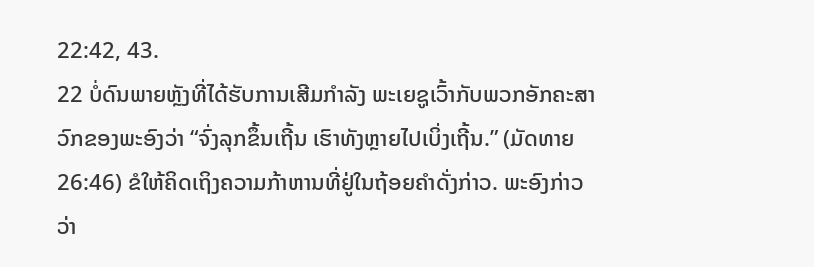22:42, 43.
22 ບໍ່ດົນພາຍຫຼັງທີ່ໄດ້ຮັບການເສີມກຳລັງ ພະເຍຊູເວົ້າກັບພວກອັກຄະສາວົກຂອງພະອົງວ່າ “ຈົ່ງລຸກຂຶ້ນເຖີ້ນ ເຮົາທັງຫຼາຍໄປເບິ່ງເຖີ້ນ.” (ມັດທາຍ 26:46) ຂໍໃຫ້ຄິດເຖິງຄວາມກ້າຫານທີ່ຢູ່ໃນຖ້ອຍຄຳດັ່ງກ່າວ. ພະອົງກ່າວວ່າ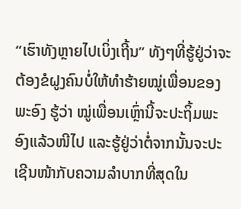“ເຮົາທັງຫຼາຍໄປເບິ່ງເຖີ້ນ” ທັງໆທີ່ຮູ້ຢູ່ວ່າຈະຕ້ອງຂໍຝູງຄົນບໍ່ໃຫ້ທຳຮ້າຍໝູ່ເພື່ອນຂອງພະອົງ ຮູ້ວ່າ ໝູ່ເພື່ອນເຫຼົ່ານີ້ຈະປະຖິ້ມພະອົງແລ້ວໜີໄປ ແລະຮູ້ຢູ່ວ່າຕໍ່ຈາກນັ້ນຈະປະເຊີນໜ້າກັບຄວາມລຳບາກທີ່ສຸດໃນ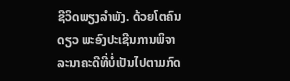ຊີວິດພຽງລຳພັງ. ດ້ວຍໂຕຄົນດຽວ ພະອົງປະເຊີນການພິຈາລະນາຄະດີທີ່ບໍ່ເປັນໄປຕາມກົດ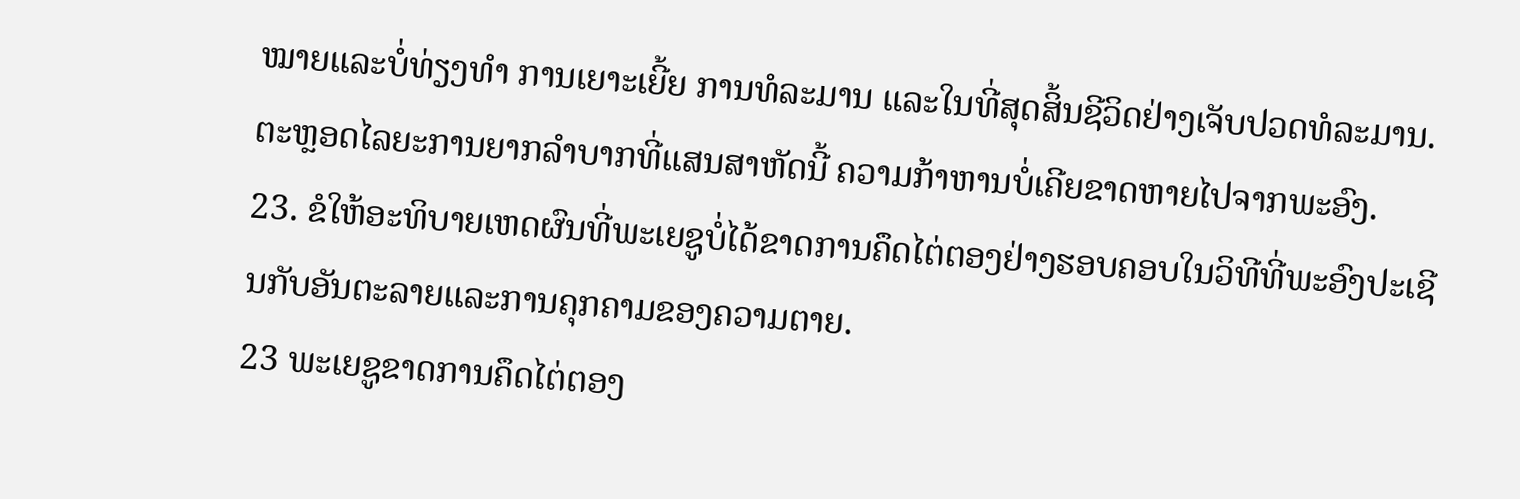ໝາຍແລະບໍ່ທ່ຽງທຳ ການເຍາະເຍີ້ຍ ການທໍລະມານ ແລະໃນທີ່ສຸດສິ້ນຊີວິດຢ່າງເຈັບປວດທໍລະມານ. ຕະຫຼອດໄລຍະການຍາກລຳບາກທີ່ແສນສາຫັດນີ້ ຄວາມກ້າຫານບໍ່ເຄີຍຂາດຫາຍໄປຈາກພະອົງ.
23. ຂໍໃຫ້ອະທິບາຍເຫດຜົນທີ່ພະເຍຊູບໍ່ໄດ້ຂາດການຄຶດໄຕ່ຕອງຢ່າງຮອບຄອບໃນວິທີທີ່ພະອົງປະເຊີນກັບອັນຕະລາຍແລະການຄຸກຄາມຂອງຄວາມຕາຍ.
23 ພະເຍຊູຂາດການຄຶດໄຕ່ຕອງ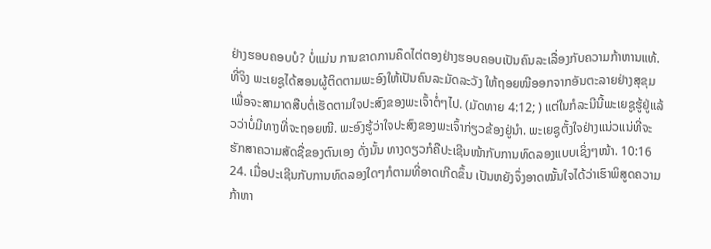ຢ່າງຮອບຄອບບໍ? ບໍ່ແມ່ນ ການຂາດການຄຶດໄຕ່ຕອງຢ່າງຮອບຄອບເປັນຄົນລະເລື່ອງກັບຄວາມກ້າຫານແທ້. ທີ່ຈິງ ພະເຍຊູໄດ້ສອນຜູ້ຕິດຕາມພະອົງໃຫ້ເປັນຄົນລະມັດລະວັງ ໃຫ້ຖອຍໜີອອກຈາກອັນຕະລາຍຢ່າງສຸຂຸມເພື່ອຈະສາມາດສືບຕໍ່ເຮັດຕາມໃຈປະສົງຂອງພະເຈົ້າຕໍ່ໆໄປ. (ມັດທາຍ 4:12; ) ແຕ່ໃນກໍລະນີນີ້ພະເຍຊູຮູ້ຢູ່ແລ້ວວ່າບໍ່ມີທາງທີ່ຈະຖອຍໜີ. ພະອົງຮູ້ວ່າໃຈປະສົງຂອງພະເຈົ້າກ່ຽວຂ້ອງຢູ່ນຳ. ພະເຍຊູຕັ້ງໃຈຢ່າງແນ່ວແນ່ທີ່ຈະຮັກສາຄວາມສັດຊື່ຂອງຕົນເອງ ດັ່ງນັ້ນ ທາງດຽວກໍຄືປະເຊີນໜ້າກັບການທົດລອງແບບເຊິ່ງໆໜ້າ. 10:16
24. ເມື່ອປະເຊີນກັບການທົດລອງໃດໆກໍຕາມທີ່ອາດເກີດຂຶ້ນ ເປັນຫຍັງຈຶ່ງອາດໝັ້ນໃຈໄດ້ວ່າເຮົາພິສູດຄວາມກ້າຫາ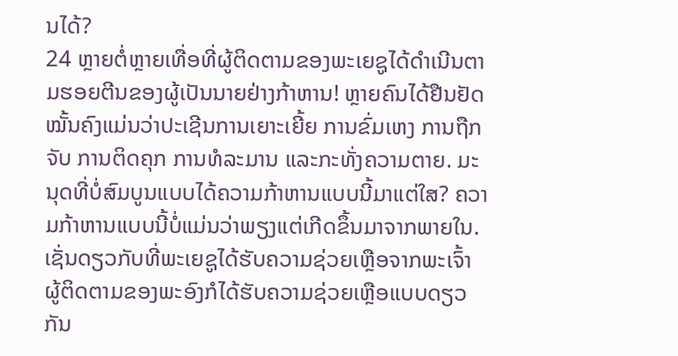ນໄດ້?
24 ຫຼາຍຕໍ່ຫຼາຍເທື່ອທີ່ຜູ້ຕິດຕາມຂອງພະເຍຊູໄດ້ດຳເນີນຕາມຮອຍຕີນຂອງຜູ້ເປັນນາຍຢ່າງກ້າຫານ! ຫຼາຍຄົນໄດ້ຢືນຢັດໝັ້ນຄົງແມ່ນວ່າປະເຊີນການເຍາະເຍີ້ຍ ການຂົ່ມເຫງ ການຖືກຈັບ ການຕິດຄຸກ ການທໍລະມານ ແລະກະທັ່ງຄວາມຕາຍ. ມະນຸດທີ່ບໍ່ສົມບູນແບບໄດ້ຄວາມກ້າຫານແບບນີ້ມາແຕ່ໃສ? ຄວາມກ້າຫານແບບນີ້ບໍ່ແມ່ນວ່າພຽງແຕ່ເກີດຂຶ້ນມາຈາກພາຍໃນ. ເຊັ່ນດຽວກັບທີ່ພະເຍຊູໄດ້ຮັບຄວາມຊ່ວຍເຫຼືອຈາກພະເຈົ້າ ຜູ້ຕິດຕາມຂອງພະອົງກໍໄດ້ຮັບຄວາມຊ່ວຍເຫຼືອແບບດຽວກັນ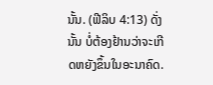ນັ້ນ. (ຟີລິບ 4:13) ດັ່ງນັ້ນ ບໍ່ຕ້ອງຢ້ານວ່າຈະເກີດຫຍັງຂຶ້ນໃນອະນາຄົດ.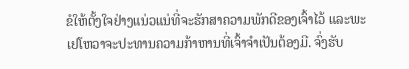ຂໍໃຫ້ຕັ້ງໃຈຢ່າງແນ່ວແນ່ທີ່ຈະຮັກສາຄວາມພັກດີຂອງເຈົ້າໄວ້ ແລະພະເຢໂຫວາຈະປະທານຄວາມກ້າຫານທີ່ເຈົ້າຈຳເປັນຕ້ອງມີ. ຈົ່ງຮັບ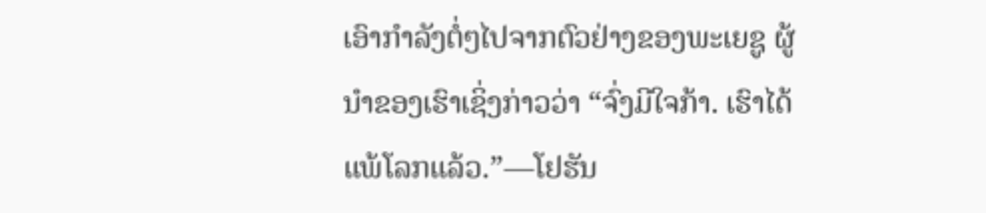ເອົາກຳລັງຕໍ່ໆໄປຈາກຕົວຢ່າງຂອງພະເຍຊູ ຜູ້ນຳຂອງເຮົາເຊິ່ງກ່າວວ່າ “ຈົ່ງມີໃຈກ້າ. ເຮົາໄດ້ແພ້ໂລກແລ້ວ.”—ໂຢຮັນ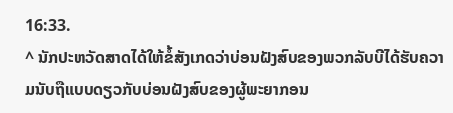16:33.
^ ນັກປະຫວັດສາດໄດ້ໃຫ້ຂໍ້ສັງເກດວ່າບ່ອນຝັງສົບຂອງພວກລັບບີໄດ້ຮັບຄວາມນັບຖືແບບດຽວກັບບ່ອນຝັງສົບຂອງຜູ້ພະຍາກອນ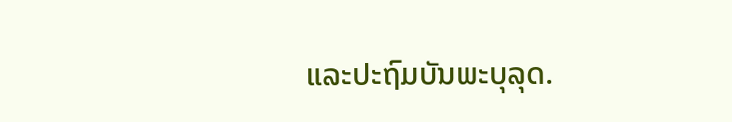ແລະປະຖົມບັນພະບຸລຸດ.